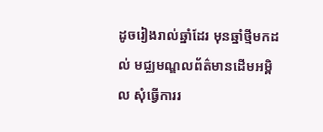ដូចរៀងរាល់ឆ្នាំដែរ មុនឆ្នាំថ្មីមកដល់ មជ្ឈមណ្ឌលព័ត៌មានដើមអម្ពិល សុំធ្វើការរ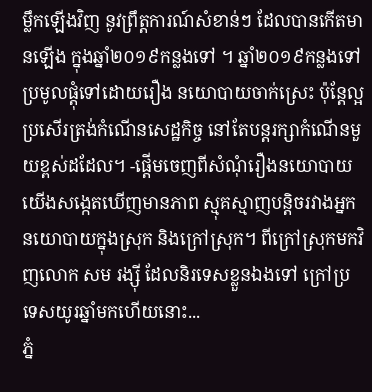ម្លឹកឡើងវិញ នូវព្រឹត្តការណ៍សំខាន់ៗ ដែលបានកើតមានឡើង ក្នុងឆ្នាំ២០១៩កន្លងទៅ ។ ឆ្នាំ២០១៩កន្លងទៅ ប្រមូលផ្ដុំទៅដោយរឿង នយោបាយចាក់ស្រេះ ប៉ុន្តែល្អប្រសើរត្រង់កំណើនសេដ្ឋកិច្ច នៅតែបន្តរក្សាកំណើនមួយខ្ពស់ដដែល។ -ផ្ដើមចេញពីសំណុំរឿងនយោបាយ យើងសង្កេតឃើញមានភាព ស្មុគស្មាញបន្តិចរវាងអ្នកនយោបាយក្នុងស្រុក និងក្រៅស្រុក។ ពីក្រៅស្រុកមកវិញលោក សម រង្ស៊ី ដែលនិរទេសខ្លួនឯងទៅ ក្រៅប្រទេសយូរឆ្នាំមកហើយនោះ...
ភ្នំ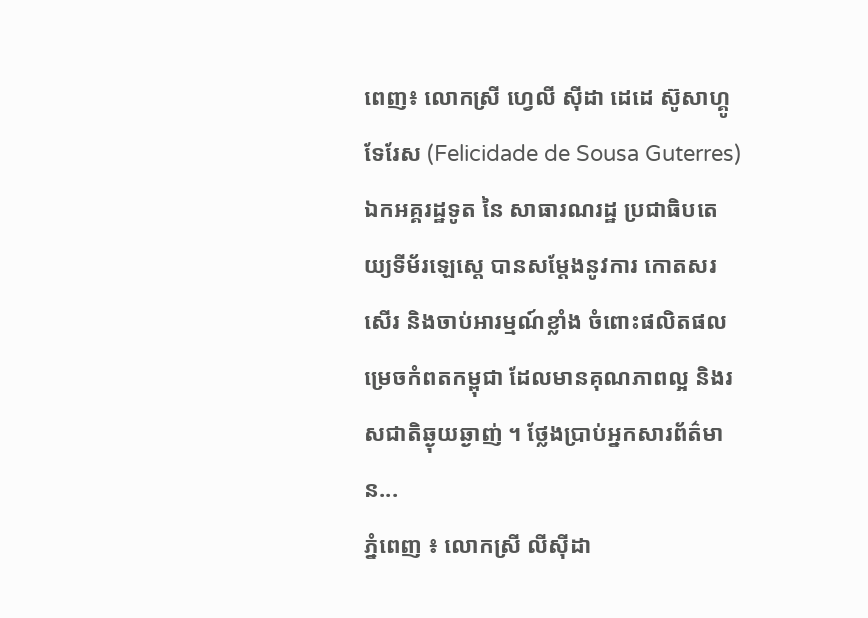ពេញ៖ លោកស្រី ហ្វេលី ស៊ីដា ដេដេ ស៊ូសាហ្គូទែរែស (Felicidade de Sousa Guterres) ឯកអគ្គរដ្ឋទូត នៃ សាធារណរដ្ឋ ប្រជាធិបតេយ្យទីម័រឡេស្តេ បានសម្ដែងនូវការ កោតសរសើរ និងចាប់អារម្មណ៍ខ្លាំង ចំពោះផលិតផលម្រេចកំពតកម្ពុជា ដែលមានគុណភាពល្អ និងរសជាតិឆ្ងុយឆ្ងាញ់ ។ ថ្លែងប្រាប់អ្នកសារព័ត៌មាន...
ភ្នំពេញ ៖ លោកស្រី លីស៊ីដា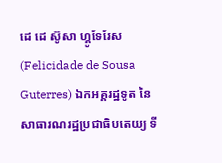ដេ ដេ ស៊ូសា ហ្គូទែរែស (Felicidade de Sousa Guterres) ឯកអគ្គរដ្ឋទូត នៃសាធារណរដ្ឋប្រជាធិបតេយ្យ ទី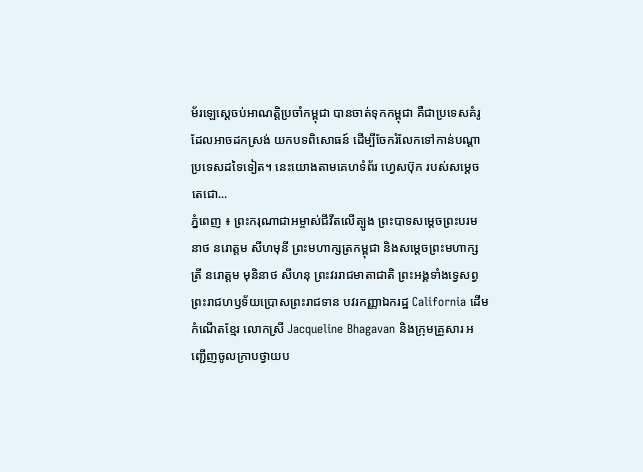ម័រឡេស្តេចប់អាណត្តិប្រចាំកម្ពុជា បានចាត់ទុកកម្ពុជា គឺជាប្រទេសគំរូ ដែលអាចដកស្រង់ យកបទពិសោធន៍ ដើម្បីចែករំលែកទៅកាន់បណ្ដាប្រទេសដទៃទៀត។ នេះយោងតាមគេហទំព័រ ហ្វេសប៊ុក របស់សម្ដេចតេជោ...
ភ្នំពេញ ៖ ព្រះករុណាជាអម្ចាស់ជីវីតលើត្បូង ព្រះបាទសម្តេចព្រះបរមនាថ នរោត្តម សីហមុនី ព្រះមហាក្សត្រកម្ពុជា និងសម្តេចព្រះមហាក្សត្រី នរោត្តម មុនិនាថ សីហនុ ព្រះវររាជមាតាជាតិ ព្រះអង្គទាំងទ្វេសព្វព្រះរាជហឫទ័យប្រោសព្រះរាជទាន បវរកញ្ញាឯករដ្ឋ California ដើមកំណើតខ្មែរ លោកស្រី Jacqueline Bhagavan និងក្រុមគ្រួសារ អញ្ជើញចូលក្រាបថ្វាយប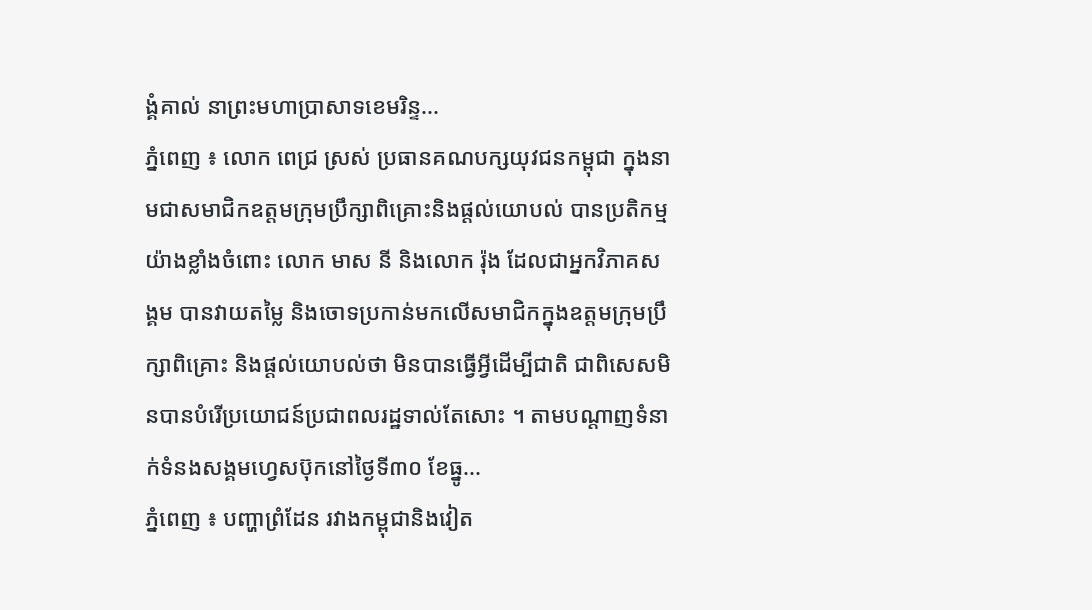ង្គំគាល់ នាព្រះមហាប្រាសាទខេមរិន្ទ...
ភ្នំពេញ ៖ លោក ពេជ្រ ស្រស់ ប្រធានគណបក្សយុវជនកម្ពុជា ក្នុងនាមជាសមាជិកឧត្តមក្រុមប្រឹក្សាពិគ្រោះនិងផ្តល់យោបល់ បានប្រតិកម្មយ៉ាងខ្លាំងចំពោះ លោក មាស នី និងលោក រ៉ុង ដែលជាអ្នកវិភាគសង្គម បានវាយតម្លៃ និងចោទប្រកាន់មកលើសមាជិកក្នុងឧត្តមក្រុមប្រឹក្សាពិគ្រោះ និងផ្តល់យោបល់ថា មិនបានធ្វើអ្វីដើម្បីជាតិ ជាពិសេសមិនបានបំរើប្រយោជន៍ប្រជាពលរដ្ឋទាល់តែសោះ ។ តាមបណ្ដាញទំនាក់ទំនងសង្គមហ្វេសប៊ុកនៅថ្ងៃទី៣០ ខែធ្នូ...
ភ្នំពេញ ៖ បញ្ហាព្រំដែន រវាងកម្ពុជានិងវៀត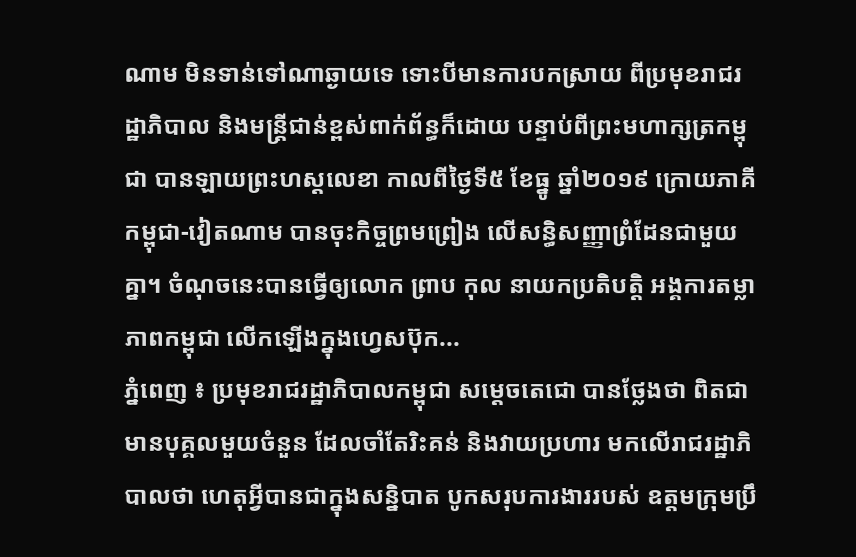ណាម មិនទាន់ទៅណាឆ្ងាយទេ ទោះបីមានការបកស្រាយ ពីប្រមុខរាជរដ្ឋាភិបាល និងមន្រ្តីជាន់ខ្ពស់ពាក់ព័ន្ធក៏ដោយ បន្ទាប់ពីព្រះមហាក្សត្រកម្ពុជា បានឡាយព្រះហស្តលេខា កាលពីថ្ងៃទី៥ ខែធ្នូ ឆ្នាំ២០១៩ ក្រោយភាគីកម្ពុជា-វៀតណាម បានចុះកិច្ចព្រមព្រៀង លើសន្ធិសញ្ញាព្រំដែនជាមួយគ្នា។ ចំណុចនេះបានធ្វើឲ្យលោក ព្រាប កុល នាយកប្រតិបត្តិ អង្គការតម្លាភាពកម្ពុជា លើកឡើងក្នុងហ្វេសប៊ុក...
ភ្នំពេញ ៖ ប្រមុខរាជរដ្ឋាភិបាលកម្ពុជា សម្តេចតេជោ បានថ្លែងថា ពិតជាមានបុគ្គលមួយចំនួន ដែលចាំតែរិះគន់ និងវាយប្រហារ មកលើរាជរដ្ឋាភិបាលថា ហេតុអ្វីបានជាក្នុងសន្និបាត បូកសរុបការងាររបស់ ឧត្តមក្រុមប្រឹ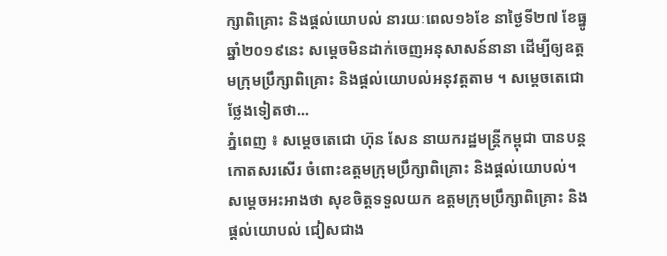ក្សាពិគ្រោះ និងផ្តល់យោបល់ នារយៈពេល១៦ខែ នាថ្ងៃទី២៧ ខែធ្នូ ឆ្នាំ២០១៩នេះ សម្តេចមិនដាក់ចេញអនុសាសន៍នានា ដើម្បីឲ្យឧត្តមក្រុមប្រឹក្សាពិគ្រោះ និងផ្តល់យោបល់អនុវត្តតាម ។ សម្តេចតេជោថ្លែងទៀតថា...
ភ្នំពេញ ៖ សម្តេចតេជោ ហ៊ុន សែន នាយករដ្ឋមន្រ្តីកម្ពុជា បានបន្តកោតសរសើរ ចំពោះឧត្តមក្រុមប្រឹក្សាពិគ្រោះ និងផ្តល់យោបល់។ សម្តេចអះអាងថា សុខចិត្តទទួលយក ឧត្តមក្រុមប្រឹក្សាពិគ្រោះ និងផ្តល់យោបល់ ជៀសជាង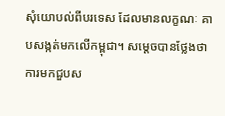សុំយោបល់ពីបរទេស ដែលមានលក្ខណៈ គាបសង្កត់មកលើកម្ពុជា។ សម្តេចបានថ្លែងថា ការមកជួបស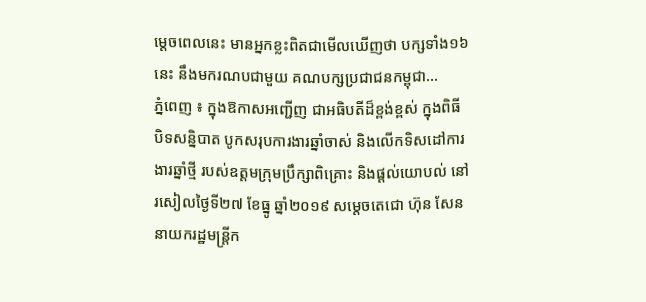ម្តេចពេលនេះ មានអ្នកខ្លះពិតជាមើលឃើញថា បក្សទាំង១៦នេះ នឹងមករណបជាមួយ គណបក្សប្រជាជនកម្ពុជា...
ភ្នំពេញ ៖ ក្នុងឱកាសអញ្ជើញ ជាអធិបតីដ៏ខ្ពង់ខ្ពស់ ក្នុងពិធីបិទសន្និបាត បូកសរុបការងារឆ្នាំចាស់ និងលើកទិសដៅការងារឆ្នាំថ្មី របស់ឧត្តមក្រុមប្រឹក្សាពិគ្រោះ និងផ្តល់យោបល់ នៅរសៀលថ្ងៃទី២៧ ខែធ្នូ ឆ្នាំ២០១៩ សម្តេចតេជោ ហ៊ុន សែន នាយករដ្ឋមន្ត្រីក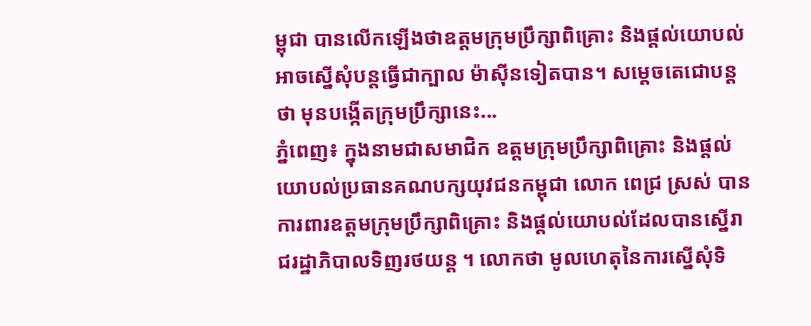ម្ពុជា បានលើកឡើងថាឧត្តមក្រុមប្រឹក្សាពិគ្រោះ និងផ្តល់យោបល់ អាចស្នើសុំបន្តធ្វើជាក្បាល ម៉ាស៊ីនទៀតបាន។ សម្តេចតេជោបន្តថា មុនបង្កើតក្រុមប្រឹក្សានេះ...
ភ្នំពេញ៖ ក្នុងនាមជាសមាជិក ឧត្តមក្រុមប្រឹក្សាពិគ្រោះ និងផ្ដល់យោបល់ប្រធានគណបក្សយុវជនកម្ពុជា លោក ពេជ្រ ស្រស់ បានការពារឧត្តមក្រុមប្រឹក្សាពិគ្រោះ និងផ្ដល់យោបល់ដែលបានស្នើរាជរដ្ឋាភិបាលទិញរថយន្ដ ។ លោកថា មូលហេតុនៃការស្នើសុំទិ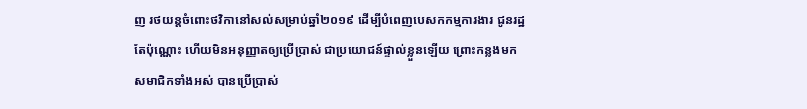ញ រថយន្តចំពោះថវិកានៅសល់សម្រាប់ឆ្នាំ២០១៩ ដើម្បីបំពេញបេសកកម្មការងារ ជូនរដ្ឋតែប៉ុណ្ណោះ ហើយមិនអនុញ្ញាតឲ្យប្រើប្រាស់ ជាប្រយោជន៍ផ្ទាល់ខ្លួនឡើយ ព្រោះកន្លងមកសមាជិកទាំងអស់ បានប្រើប្រាស់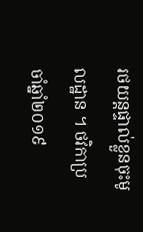រថយន្តផ្ទាល់ខ្លួនចុះមូលដ្ឋាន ។ ថវិកាប្រចាំឆ្នាំ២០១៩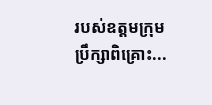របស់ឧត្តមក្រុមប្រឹក្សាពិគ្រោះ...